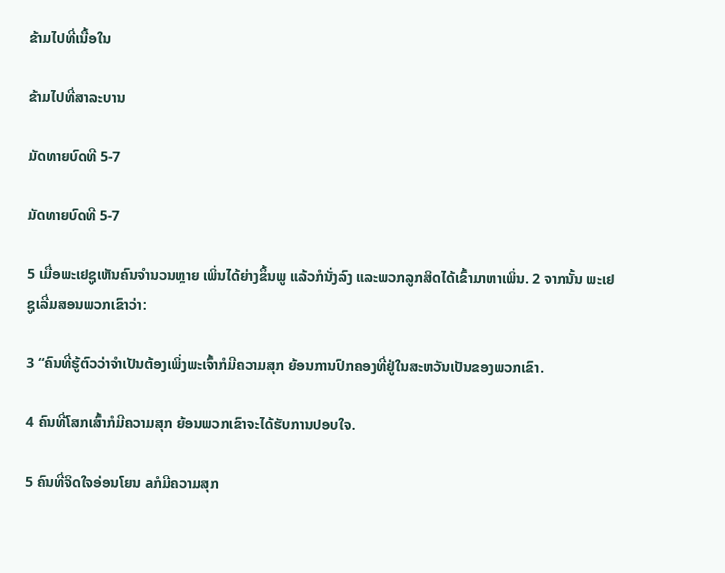ຂ້າມໄປທີ່ເນື້ອໃນ

ຂ້າມໄປທີ່ສາລະບານ

ມັດທາຍບົດທີ 5-7

ມັດທາຍບົດທີ 5-7

5 ເມື່ອພະເຢຊູເຫັນຄົນຈຳນວນຫຼາຍ ເພິ່ນໄດ້ຍ່າງຂຶ້ນພູ ແລ້ວກໍນັ່ງລົງ ແລະພວກລູກສິດໄດ້ເຂົ້າມາຫາເພິ່ນ. 2 ຈາກນັ້ນ ພະເຢຊູເລີ່ມສອນພວກເຂົາວ່າ:

3 “ຄົນທີ່ຮູ້ຕົວວ່າຈຳເປັນຕ້ອງເພິ່ງພະເຈົ້າກໍມີຄວາມສຸກ ຍ້ອນການປົກຄອງທີ່ຢູ່ໃນສະຫວັນເປັນຂອງພວກເຂົາ.

4 ຄົນທີ່ໂສກເສົ້າກໍມີຄວາມສຸກ ຍ້ອນພວກເຂົາຈະໄດ້ຮັບການປອບໃຈ.

5 ຄົນທີ່ຈິດໃຈອ່ອນໂຍນ aກໍມີຄວາມສຸກ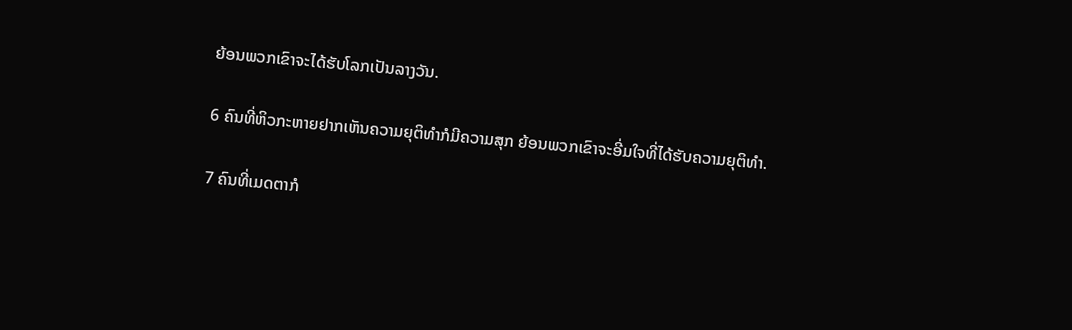ຍ້ອນພວກເຂົາຈະໄດ້ຮັບໂລກເປັນລາງວັນ.

6 ຄົນທີ່ຫິວກະຫາຍຢາກເຫັນຄວາມຍຸຕິທຳກໍມີຄວາມສຸກ ຍ້ອນພວກເຂົາຈະອີ່ມໃຈທີ່ໄດ້ຮັບຄວາມຍຸຕິທຳ.

7 ຄົນທີ່ເມດຕາກໍ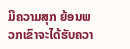ມີຄວາມສຸກ ຍ້ອນພວກເຂົາຈະໄດ້ຮັບຄວາ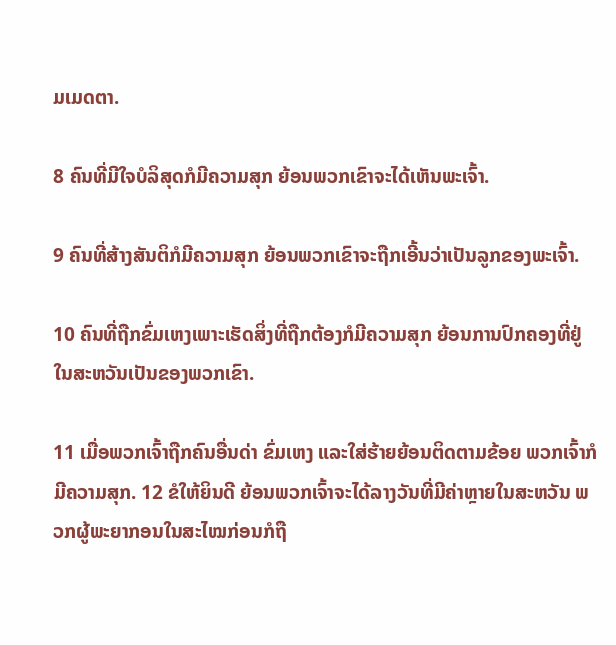ມເມດຕາ.

8 ຄົນທີ່ມີໃຈບໍລິສຸດກໍມີຄວາມສຸກ ຍ້ອນພວກເຂົາຈະໄດ້ເຫັນພະເຈົ້າ.

9 ຄົນທີ່ສ້າງສັນຕິກໍມີຄວາມສຸກ ຍ້ອນພວກເຂົາຈະຖືກເອີ້ນວ່າເປັນລູກຂອງພະເຈົ້າ.

10 ຄົນທີ່ຖືກຂົ່ມເຫງເພາະເຮັດສິ່ງທີ່ຖືກຕ້ອງກໍມີຄວາມສຸກ ຍ້ອນການປົກຄອງທີ່ຢູ່ໃນສະຫວັນເປັນຂອງພວກເຂົາ.

11 ເມື່ອພວກເຈົ້າຖືກຄົນອື່ນດ່າ ຂົ່ມເຫງ ແລະໃສ່ຮ້າຍຍ້ອນຕິດຕາມຂ້ອຍ ພວກເຈົ້າກໍມີຄວາມສຸກ. 12 ຂໍໃຫ້ຍິນດີ ຍ້ອນພວກເຈົ້າຈະໄດ້ລາງວັນທີ່ມີຄ່າຫຼາຍໃນສະຫວັນ ພວກຜູ້ພະຍາກອນໃນສະໄໝກ່ອນກໍຖື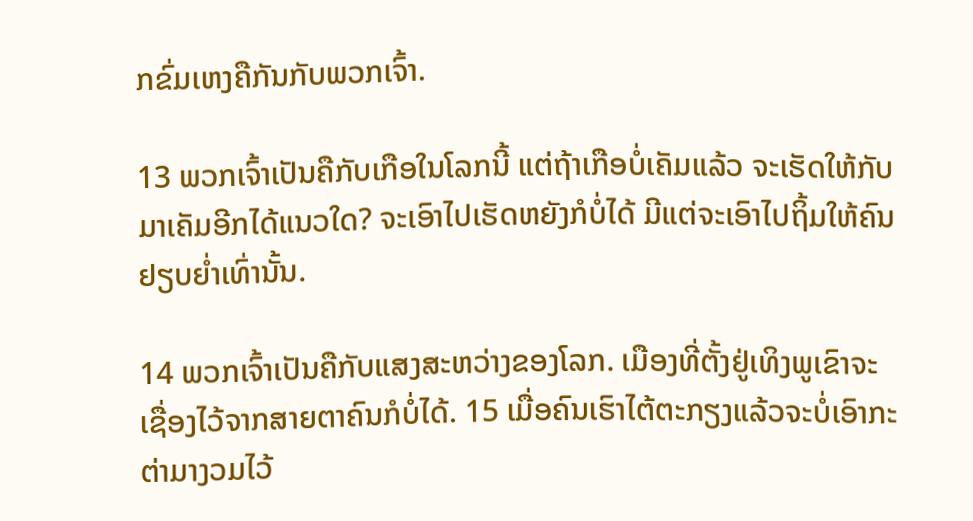ກຂົ່ມເຫງຄືກັນກັບພວກເຈົ້າ.

13 ພວກເຈົ້າເປັນຄືກັບເກືອໃນໂລກນີ້ ແຕ່ຖ້າເກືອບໍ່ເຄັມແລ້ວ ຈະເຮັດໃຫ້ກັບມາເຄັມອີກໄດ້ແນວໃດ? ຈະເອົາໄປເຮັດຫຍັງກໍບໍ່ໄດ້ ມີແຕ່ຈະເອົາໄປຖິ້ມໃຫ້ຄົນຢຽບຍ່ຳເທົ່ານັ້ນ.

14 ພວກເຈົ້າເປັນຄືກັບແສງສະຫວ່າງຂອງໂລກ. ເມືອງທີ່ຕັ້ງຢູ່ເທິງພູເຂົາຈະເຊື່ອງໄວ້ຈາກສາຍຕາຄົນກໍບໍ່ໄດ້. 15 ເມື່ອຄົນເຮົາໄຕ້ຕະກຽງແລ້ວຈະບໍ່ເອົາກະຕ່າມາງວມໄວ້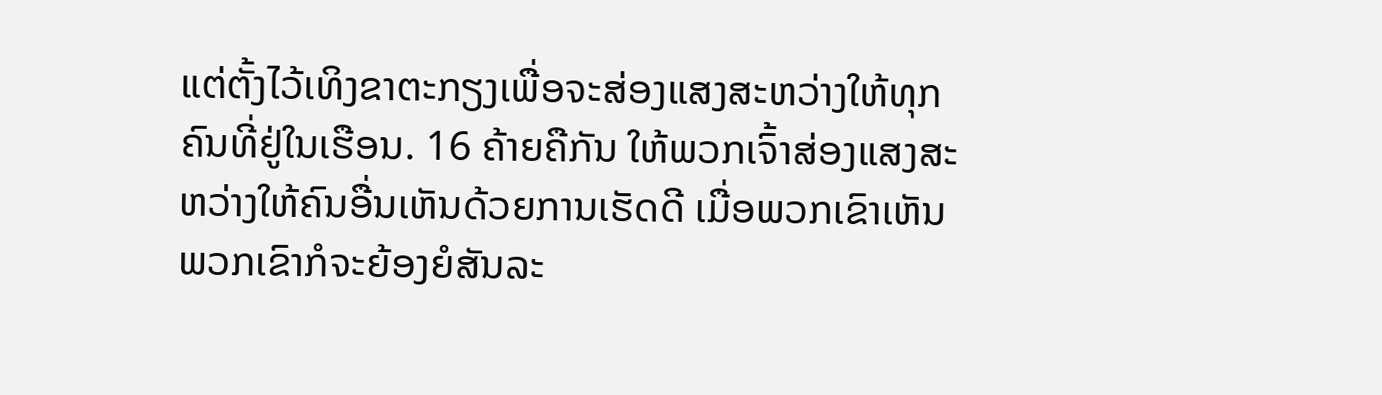ແຕ່ຕັ້ງໄວ້ເທິງຂາຕະກຽງເພື່ອຈະສ່ອງແສງສະຫວ່າງໃຫ້ທຸກຄົນທີ່ຢູ່ໃນເຮືອນ. 16 ຄ້າຍຄືກັນ ໃຫ້ພວກເຈົ້າສ່ອງແສງສະຫວ່າງໃຫ້ຄົນອື່ນເຫັນດ້ວຍການເຮັດດີ ເມື່ອພວກເຂົາເຫັນ ພວກເຂົາກໍຈະຍ້ອງຍໍສັນລະ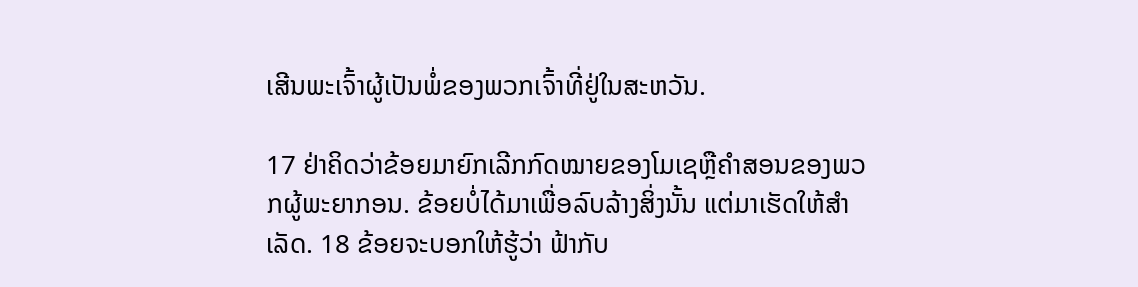ເສີນພະເຈົ້າຜູ້ເປັນພໍ່ຂອງພວກເຈົ້າທີ່ຢູ່ໃນສະຫວັນ.

17 ຢ່າຄິດວ່າຂ້ອຍມາຍົກເລີກກົດໝາຍຂອງໂມເຊຫຼືຄຳສອນຂອງພວກຜູ້ພະຍາກອນ. ຂ້ອຍບໍ່ໄດ້ມາເພື່ອລົບລ້າງສິ່ງນັ້ນ ແຕ່ມາເຮັດໃຫ້ສຳເລັດ. 18 ຂ້ອຍຈະບອກໃຫ້ຮູ້ວ່າ ຟ້າກັບ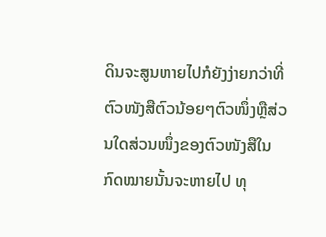ດິນຈະສູນຫາຍໄປກໍຍັງງ່າຍກວ່າທີ່ຕົວໜັງສືຕົວນ້ອຍໆຕົວໜຶ່ງຫຼືສ່ວນໃດສ່ວນໜຶ່ງຂອງຕົວໜັງສືໃນກົດໝາຍນັ້ນຈະຫາຍໄປ ທຸ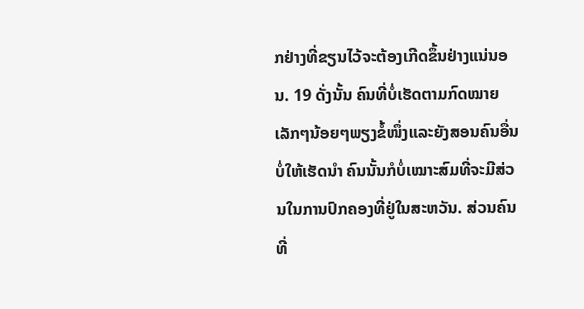ກຢ່າງທີ່ຂຽນໄວ້ຈະຕ້ອງເກີດຂຶ້ນຢ່າງແນ່ນອນ. 19 ດັ່ງນັ້ນ ຄົນທີ່ບໍ່ເຮັດຕາມກົດໝາຍເລັກໆນ້ອຍໆພຽງຂໍ້ໜຶ່ງແລະຍັງສອນຄົນອື່ນບໍ່ໃຫ້ເຮັດນຳ ຄົນນັ້ນກໍບໍ່ເໝາະສົມທີ່ຈະມີສ່ວນໃນການປົກຄອງທີ່ຢູ່ໃນສະຫວັນ. ສ່ວນຄົນທີ່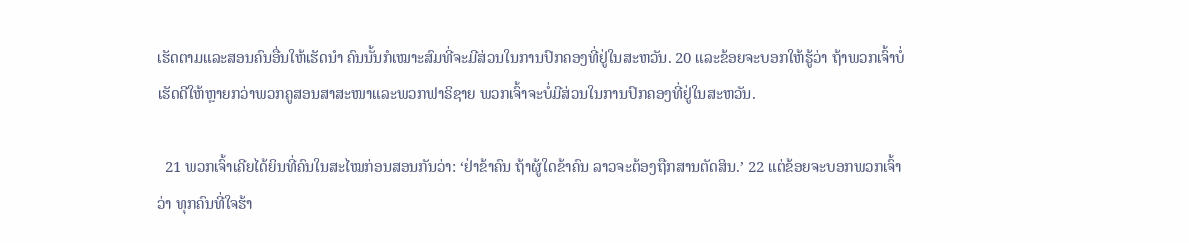ເຮັດຕາມແລະສອນຄົນອື່ນໃຫ້ເຮັດນຳ ຄົນນັ້ນກໍເໝາະສົມທີ່ຈະມີສ່ວນໃນການປົກຄອງທີ່ຢູ່ໃນສະຫວັນ. 20 ແລະຂ້ອຍຈະບອກໃຫ້ຮູ້ວ່າ ຖ້າພວກເຈົ້າບໍ່ເຮັດດີໃຫ້ຫຼາຍກວ່າພວກຄູສອນສາສະໜາແລະພວກຟາຣິຊາຍ ພວກເຈົ້າຈະບໍ່ມີສ່ວນໃນການປົກຄອງທີ່ຢູ່ໃນສະຫວັນ.

  21 ພວກເຈົ້າເຄີຍໄດ້ຍິນທີ່ຄົນໃນສະໄໝກ່ອນສອນກັນວ່າ: ‘ຢ່າຂ້າຄົນ ຖ້າຜູ້ໃດຂ້າຄົນ ລາວຈະຕ້ອງຖືກສານຕັດສິນ.’ 22 ແຕ່ຂ້ອຍຈະບອກພວກເຈົ້າວ່າ ທຸກຄົນທີ່ໃຈຮ້າ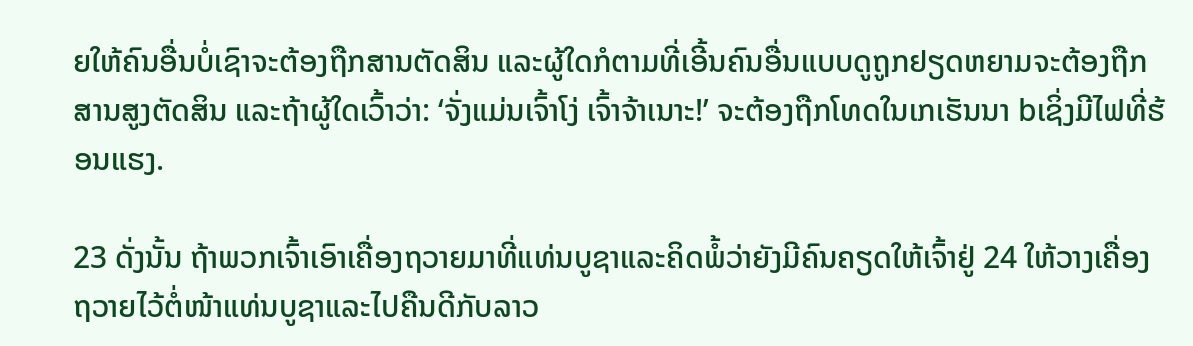ຍໃຫ້ຄົນອື່ນບໍ່ເຊົາຈະຕ້ອງຖືກສານຕັດສິນ ແລະຜູ້ໃດກໍຕາມທີ່ເອີ້ນຄົນອື່ນແບບດູຖູກຢຽດຫຍາມຈະຕ້ອງຖືກສານສູງຕັດສິນ ແລະຖ້າຜູ້ໃດເວົ້າວ່າ: ‘ຈັ່ງແມ່ນເຈົ້າໂງ່ ເຈົ້າຈ້າເນາະ!’ ຈະຕ້ອງຖືກໂທດໃນເກເຮັນນາ bເຊິ່ງມີໄຟທີ່ຮ້ອນແຮງ.

23 ດັ່ງນັ້ນ ຖ້າພວກເຈົ້າເອົາເຄື່ອງຖວາຍມາທີ່ແທ່ນບູຊາແລະຄິດພໍ້ວ່າຍັງມີຄົນຄຽດໃຫ້ເຈົ້າຢູ່ 24 ໃຫ້ວາງເຄື່ອງຖວາຍໄວ້ຕໍ່ໜ້າແທ່ນບູຊາແລະໄປຄືນດີກັບລາວ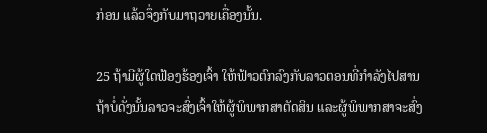ກ່ອນ ແລ້ວຈຶ່ງກັບມາຖວາຍເຄື່ອງນັ້ນ.

25 ຖ້າມີຜູ້ໃດຟ້ອງຮ້ອງເຈົ້າ ໃຫ້ຟ້າວຕົກລົງກັບລາວຕອນທີ່ກຳລັງໄປສານ ຖ້າບໍ່ດັ່ງນັ້ນລາວຈະສົ່ງເຈົ້າໃຫ້ຜູ້ພິພາກສາຕັດສິນ ແລະຜູ້ພິພາກສາຈະສົ່ງ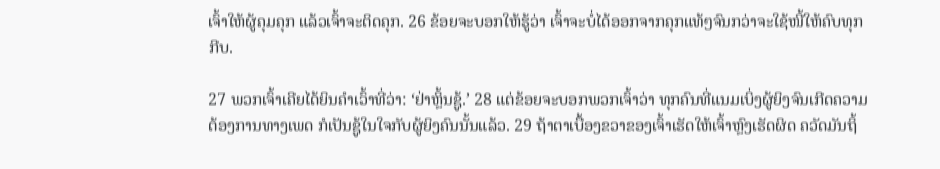ເຈົ້າໃຫ້ຜູ້ຄຸມຄຸກ ແລ້ວເຈົ້າຈະຕິດຄຸກ. 26 ຂ້ອຍຈະບອກໃຫ້ຮູ້ວ່າ ເຈົ້າຈະບໍ່ໄດ້ອອກຈາກຄຸກແທ້ໆຈົນກວ່າຈະໃຊ້ໜີ້ໃຫ້ຄົບທຸກກີບ.

27 ພວກເຈົ້າເຄີຍໄດ້ຍິນຄຳເວົ້າທີ່ວ່າ: ‘ຢ່າຫຼິ້ນຊູ້.’ 28 ແຕ່ຂ້ອຍຈະບອກພວກເຈົ້າວ່າ ທຸກຄົນທີ່ແນມເບິ່ງຜູ້ຍິງຈົນເກີດຄວາມຕ້ອງການທາງເພດ ກໍເປັນຊູ້ໃນໃຈກັບຜູ້ຍິງຄົນນັ້ນແລ້ວ. 29 ຖ້າຕາເບື້ອງຂວາຂອງເຈົ້າເຮັດໃຫ້ເຈົ້າຫຼົງເຮັດຜິດ ຄວັດມັນຖິ້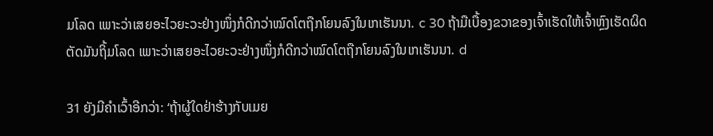ມໂລດ ເພາະວ່າເສຍອະໄວຍະວະຢ່າງໜຶ່ງກໍດີກວ່າໝົດໂຕຖືກໂຍນລົງໃນເກເຮັນນາ. c 30 ຖ້າມືເບື້ອງຂວາຂອງເຈົ້າເຮັດໃຫ້ເຈົ້າຫຼົງເຮັດຜິດ ຕັດມັນຖິ້ມໂລດ ເພາະວ່າເສຍອະໄວຍະວະຢ່າງໜຶ່ງກໍດີກວ່າໝົດໂຕຖືກໂຍນລົງໃນເກເຮັນນາ. d

31 ຍັງມີຄຳເວົ້າອີກວ່າ: ‘ຖ້າຜູ້ໃດຢ່າຮ້າງກັບເມຍ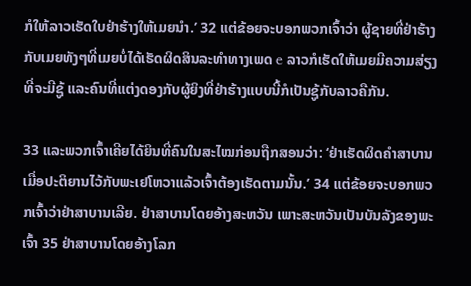ກໍໃຫ້ລາວເຮັດໃບຢ່າຮ້າງໃຫ້ເມຍນຳ.’ 32 ແຕ່ຂ້ອຍຈະບອກພວກເຈົ້າວ່າ ຜູ້ຊາຍທີ່ຢ່າຮ້າງກັບເມຍທັງໆທີ່ເມຍບໍ່ໄດ້ເຮັດຜິດສິນລະທຳທາງເພດ e ລາວກໍເຮັດໃຫ້ເມຍມີຄວາມສ່ຽງທີ່ຈະມີຊູ້ ແລະຄົນທີ່ແຕ່ງດອງກັບຜູ້ຍິງທີ່ຢ່າຮ້າງແບບນີ້ກໍເປັນຊູ້ກັບລາວຄືກັນ.

33 ແລະພວກເຈົ້າເຄີຍໄດ້ຍິນທີ່ຄົນໃນສະໄໝກ່ອນຖືກສອນວ່າ: ‘ຢ່າເຮັດຜິດຄຳສາບານ ເມື່ອປະຕິຍານໄວ້ກັບພະເຢໂຫວາແລ້ວເຈົ້າຕ້ອງເຮັດຕາມນັ້ນ.’ 34 ແຕ່ຂ້ອຍຈະບອກພວກເຈົ້າວ່າຢ່າສາບານເລີຍ. ຢ່າສາບານໂດຍອ້າງສະຫວັນ ເພາະສະຫວັນເປັນບັນລັງຂອງພະເຈົ້າ 35 ຢ່າສາບານໂດຍອ້າງໂລກ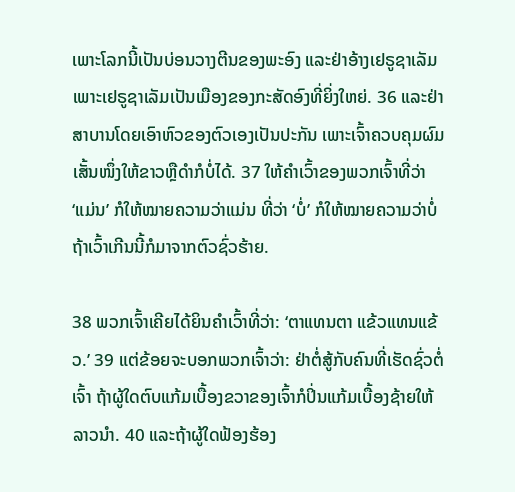ເພາະໂລກນີ້ເປັນບ່ອນວາງຕີນຂອງພະອົງ ແລະຢ່າອ້າງເຢຣູຊາເລັມ ເພາະເຢຣູຊາເລັມເປັນເມືອງຂອງກະສັດອົງທີ່ຍິ່ງໃຫຍ່. 36 ແລະຢ່າສາບານໂດຍເອົາຫົວຂອງຕົວເອງເປັນປະກັນ ເພາະເຈົ້າຄວບຄຸມຜົມເສັ້ນໜຶ່ງໃຫ້ຂາວຫຼືດຳກໍບໍ່ໄດ້. 37 ໃຫ້ຄຳເວົ້າຂອງພວກເຈົ້າທີ່ວ່າ ‘ແມ່ນ’ ກໍໃຫ້ໝາຍຄວາມວ່າແມ່ນ ທີ່ວ່າ ‘ບໍ່’ ກໍໃຫ້ໝາຍຄວາມວ່າບໍ່ ຖ້າເວົ້າເກີນນີ້ກໍມາຈາກຕົວຊົ່ວຮ້າຍ.

38 ພວກເຈົ້າເຄີຍໄດ້ຍິນຄຳເວົ້າທີ່ວ່າ: ‘ຕາແທນຕາ ແຂ້ວແທນແຂ້ວ.’ 39 ແຕ່ຂ້ອຍຈະບອກພວກເຈົ້າວ່າ: ຢ່າຕໍ່ສູ້ກັບຄົນທີ່ເຮັດຊົ່ວຕໍ່ເຈົ້າ ຖ້າຜູ້ໃດຕົບແກ້ມເບື້ອງຂວາຂອງເຈົ້າກໍປິ່ນແກ້ມເບື້ອງຊ້າຍໃຫ້ລາວນຳ. 40 ແລະຖ້າຜູ້ໃດຟ້ອງຮ້ອງ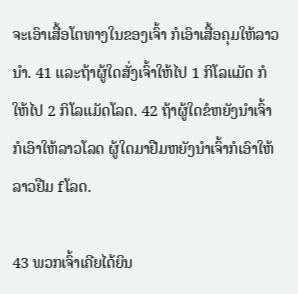ຈະເອົາເສື້ອໂຕທາງໃນຂອງເຈົ້າ ກໍເອົາເສື້ອຄຸມໃຫ້ລາວນຳ. 41 ແລະຖ້າຜູ້ໃດສັ່ງເຈົ້າໃຫ້ໄປ 1 ກິໂລແມັດ ກໍໃຫ້ໄປ 2 ກິໂລແມັດໂລດ. 42 ຖ້າຜູ້ໃດຂໍຫຍັງນຳເຈົ້າກໍເອົາໃຫ້ລາວໂລດ ຜູ້ໃດມາຢືມຫຍັງນຳເຈົ້າກໍເອົາໃຫ້ລາວຢືມ fໂລດ.

43 ພວກເຈົ້າເຄີຍໄດ້ຍິນ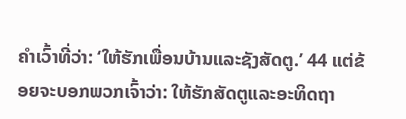ຄຳເວົ້າທີ່ວ່າ: ‘ໃຫ້ຮັກເພື່ອນບ້ານແລະຊັງສັດຕູ.’ 44 ແຕ່ຂ້ອຍຈະບອກພວກເຈົ້າວ່າ: ໃຫ້ຮັກສັດຕູແລະອະທິດຖາ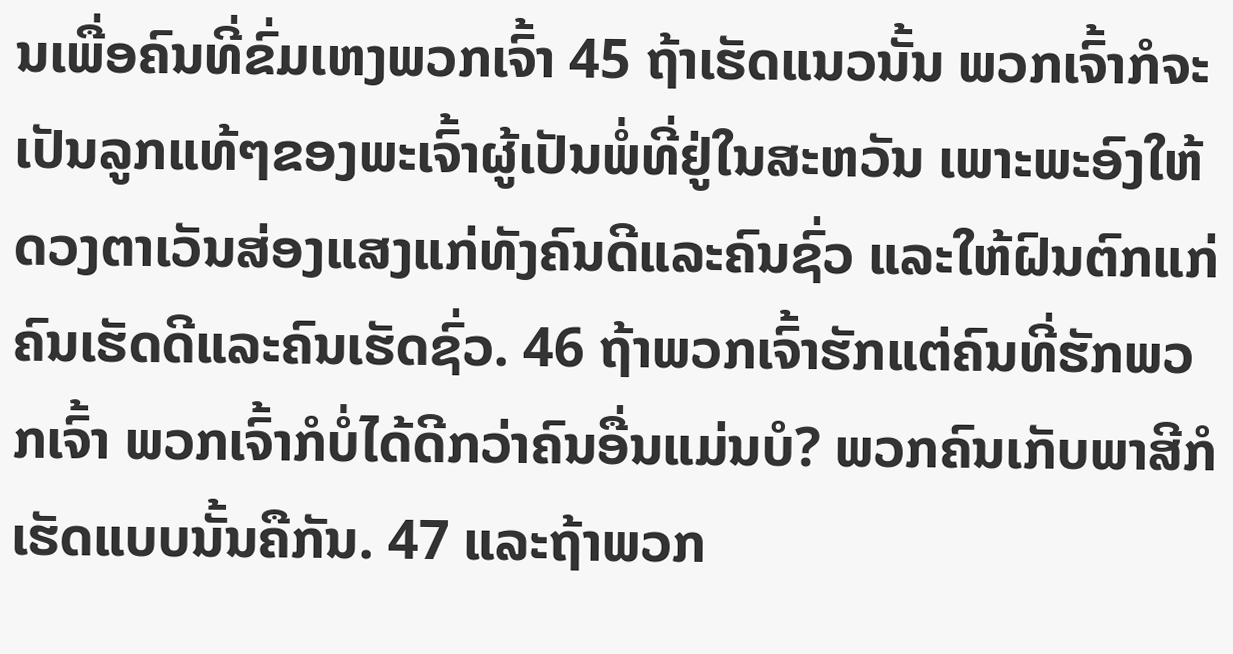ນເພື່ອຄົນທີ່ຂົ່ມເຫງພວກເຈົ້າ 45 ຖ້າເຮັດແນວນັ້ນ ພວກເຈົ້າກໍຈະເປັນລູກແທ້ໆຂອງພະເຈົ້າຜູ້ເປັນພໍ່ທີ່ຢູ່ໃນສະຫວັນ ເພາະພະອົງໃຫ້ດວງຕາເວັນສ່ອງແສງແກ່ທັງຄົນດີແລະຄົນຊົ່ວ ແລະໃຫ້ຝົນຕົກແກ່ຄົນເຮັດດີແລະຄົນເຮັດຊົ່ວ. 46 ຖ້າພວກເຈົ້າຮັກແຕ່ຄົນທີ່ຮັກພວກເຈົ້າ ພວກເຈົ້າກໍບໍ່ໄດ້ດີກວ່າຄົນອື່ນແມ່ນບໍ? ພວກຄົນເກັບພາສີກໍເຮັດແບບນັ້ນຄືກັນ. 47 ແລະຖ້າພວກ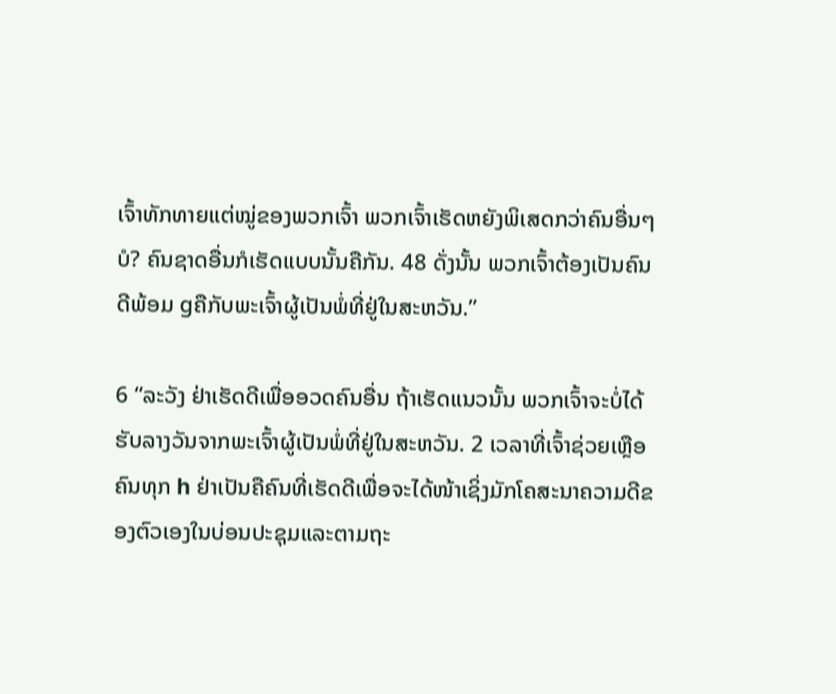ເຈົ້າທັກທາຍແຕ່ໝູ່ຂອງພວກເຈົ້າ ພວກເຈົ້າເຮັດຫຍັງພິເສດກວ່າຄົນອື່ນໆບໍ? ຄົນຊາດອື່ນກໍເຮັດແບບນັ້ນຄືກັນ. 48 ດັ່ງນັ້ນ ພວກເຈົ້າຕ້ອງເປັນຄົນດີພ້ອມ gຄືກັບພະເຈົ້າຜູ້ເປັນພໍ່ທີ່ຢູ່ໃນສະຫວັນ.”

6 “ລະວັງ ຢ່າເຮັດດີເພື່ອອວດຄົນອື່ນ ຖ້າເຮັດແນວນັ້ນ ພວກເຈົ້າຈະບໍ່ໄດ້ຮັບລາງວັນຈາກພະເຈົ້າຜູ້ເປັນພໍ່ທີ່ຢູ່ໃນສະຫວັນ. 2 ເວລາທີ່ເຈົ້າຊ່ວຍເຫຼືອຄົນທຸກ h ຢ່າເປັນຄືຄົນທີ່ເຮັດດີເພື່ອຈະໄດ້ໜ້າເຊິ່ງມັກໂຄສະນາຄວາມດີຂອງຕົວເອງໃນບ່ອນປະຊຸມແລະຕາມຖະ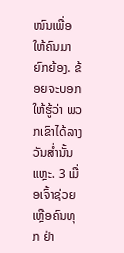ໜົນເພື່ອໃຫ້ຄົນມາຍົກຍ້ອງ. ຂ້ອຍຈະບອກໃຫ້ຮູ້ວ່າ ພວກເຂົາໄດ້ລາງວັນສ່ຳນັ້ນແຫຼະ. 3 ເມື່ອເຈົ້າຊ່ວຍເຫຼືອຄົນທຸກ ຢ່າ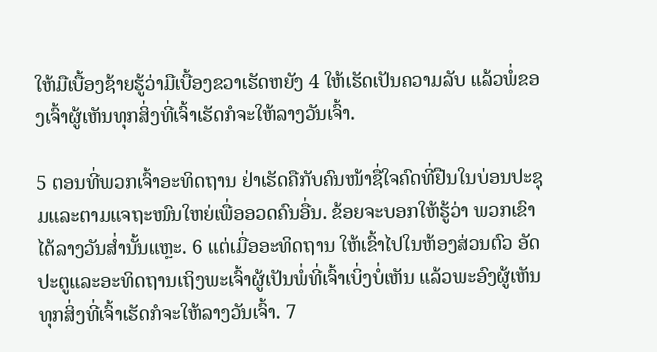ໃຫ້ມືເບື້ອງຊ້າຍຮູ້ວ່າມືເບື້ອງຂວາເຮັດຫຍັງ 4 ໃຫ້ເຮັດເປັນຄວາມລັບ ແລ້ວພໍ່ຂອງເຈົ້າຜູ້ເຫັນທຸກສິ່ງທີ່ເຈົ້າເຮັດກໍຈະໃຫ້ລາງວັນເຈົ້າ.

5 ຕອນທີ່ພວກເຈົ້າອະທິດຖານ ຢ່າເຮັດຄືກັບຄົນໜ້າຊື່ໃຈຄົດທີ່ຢືນໃນບ່ອນປະຊຸມແລະຕາມແຈຖະໜົນໃຫຍ່ເພື່ອອວດຄົນອື່ນ. ຂ້ອຍຈະບອກໃຫ້ຮູ້ວ່າ ພວກເຂົາໄດ້ລາງວັນສ່ຳນັ້ນແຫຼະ. 6 ແຕ່ເມື່ອອະທິດຖານ ໃຫ້ເຂົ້າໄປໃນຫ້ອງສ່ວນຕົວ ອັດປະຕູແລະອະທິດຖານເຖິງພະເຈົ້າຜູ້ເປັນພໍ່ທີ່ເຈົ້າເບິ່ງບໍ່ເຫັນ ແລ້ວພະອົງຜູ້ເຫັນທຸກສິ່ງທີ່ເຈົ້າເຮັດກໍຈະໃຫ້ລາງວັນເຈົ້າ. 7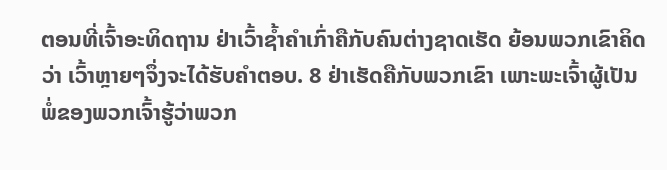ຕອນທີ່ເຈົ້າອະທິດຖານ ຢ່າເວົ້າຊ້ຳຄຳເກົ່າຄືກັບຄົນຕ່າງຊາດເຮັດ ຍ້ອນພວກເຂົາຄິດວ່າ ເວົ້າຫຼາຍໆຈຶ່ງຈະໄດ້ຮັບຄຳຕອບ. 8 ຢ່າເຮັດຄືກັບພວກເຂົາ ເພາະພະເຈົ້າຜູ້ເປັນພໍ່ຂອງພວກເຈົ້າຮູ້ວ່າພວກ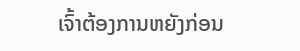ເຈົ້າຕ້ອງການຫຍັງກ່ອນ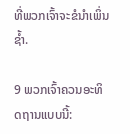ທີ່ພວກເຈົ້າຈະຂໍນຳເພິ່ນຊ້ຳ.

9 ພວກເຈົ້າຄວນອະທິດຖານແບບນີ້: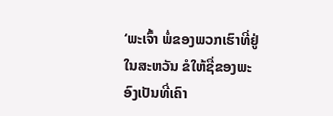‘ພະເຈົ້າ ພໍ່ຂອງພວກເຮົາທີ່ຢູ່ໃນສະຫວັນ ຂໍໃຫ້ຊື່ຂອງພະອົງເປັນທີ່ເຄົາ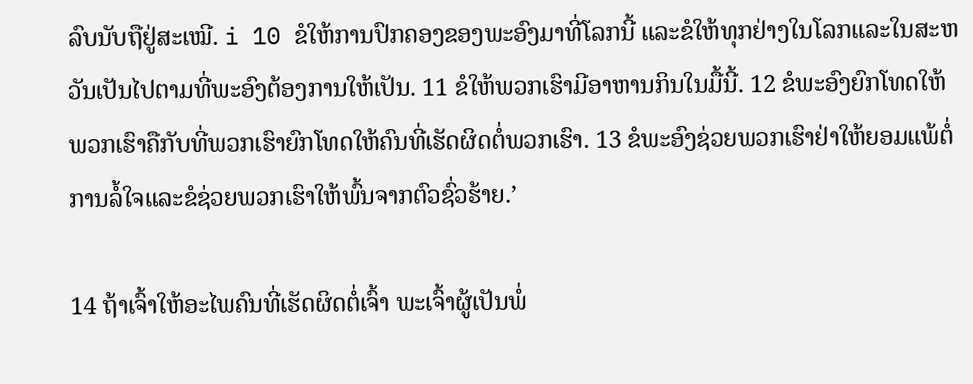ລົບນັບຖືຢູ່ສະເໝີ. i 10 ຂໍໃຫ້ການປົກຄອງຂອງພະອົງມາທີ່ໂລກນີ້ ແລະຂໍໃຫ້ທຸກຢ່າງໃນໂລກແລະໃນສະຫວັນເປັນໄປຕາມທີ່ພະອົງຕ້ອງການໃຫ້ເປັນ. 11 ຂໍໃຫ້ພວກເຮົາມີອາຫານກິນໃນມື້ນີ້. 12 ຂໍພະອົງຍົກໂທດໃຫ້ພວກເຮົາຄືກັບທີ່ພວກເຮົາຍົກໂທດໃຫ້ຄົນທີ່ເຮັດຜິດຕໍ່ພວກເຮົາ. 13 ຂໍພະອົງຊ່ວຍພວກເຮົາຢ່າໃຫ້ຍອມແພ້ຕໍ່ການລໍ້ໃຈແລະຂໍຊ່ວຍພວກເຮົາໃຫ້ພົ້ນຈາກຕົວຊົ່ວຮ້າຍ.’

14 ຖ້າເຈົ້າໃຫ້ອະໄພຄົນທີ່ເຮັດຜິດຕໍ່ເຈົ້າ ພະເຈົ້າຜູ້ເປັນພໍ່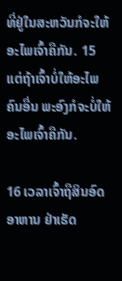ທີ່ຢູ່ໃນສະຫວັນກໍຈະໃຫ້ອະໄພເຈົ້າຄືກັນ. 15 ແຕ່ຖ້າເຈົ້າບໍ່ໃຫ້ອະໄພຄົນອື່ນ ພະອົງກໍຈະບໍ່ໃຫ້ອະໄພເຈົ້າຄືກັນ.

16 ເວລາເຈົ້າຖືສິນອົດອາຫານ ຢ່າເຮັດ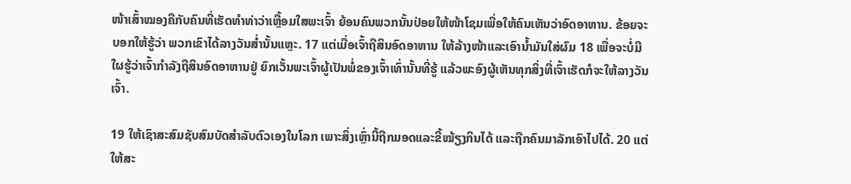ໜ້າເສົ້າໝອງຄືກັບຄົນທີ່ເຮັດທຳທ່າວ່າເຫຼື້ອມໃສພະເຈົ້າ ຍ້ອນຄົນພວກນັ້ນປ່ອຍໃຫ້ໜ້າໂຊມເພື່ອໃຫ້ຄົນເຫັນວ່າອົດອາຫານ. ຂ້ອຍຈະບອກໃຫ້ຮູ້ວ່າ ພວກເຂົາໄດ້ລາງວັນສ່ຳນັ້ນແຫຼະ. 17 ແຕ່ເມື່ອເຈົ້າຖືສິນອົດອາຫານ ໃຫ້ລ້າງໜ້າແລະເອົານ້ຳມັນໃສ່ຜົມ 18 ເພື່ອຈະບໍ່ມີໃຜຮູ້ວ່າເຈົ້າກຳລັງຖືສິນອົດອາຫານຢູ່ ຍົກເວັ້ນພະເຈົ້າຜູ້ເປັນພໍ່ຂອງເຈົ້າເທົ່ານັ້ນທີ່ຮູ້ ແລ້ວພະອົງຜູ້ເຫັນທຸກສິ່ງທີ່ເຈົ້າເຮັດກໍຈະໃຫ້ລາງວັນເຈົ້າ.

19 ໃຫ້ເຊົາສະສົມຊັບສົມບັດສຳລັບຕົວເອງໃນໂລກ ເພາະສິ່ງເຫຼົ່ານີ້ຖືກມອດແລະຂີ້ໝ້ຽງກິນໄດ້ ແລະຖືກຄົນມາລັກເອົາໄປໄດ້. 20 ແຕ່ໃຫ້ສະ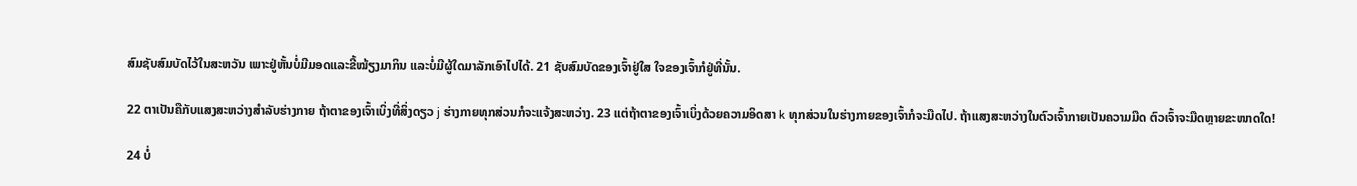ສົມຊັບສົມບັດໄວ້ໃນສະຫວັນ ເພາະຢູ່ຫັ້ນບໍ່ມີມອດແລະຂີ້ໝ້ຽງມາກິນ ແລະບໍ່ມີຜູ້ໃດມາລັກເອົາໄປໄດ້. 21 ຊັບສົມບັດຂອງເຈົ້າຢູ່ໃສ ໃຈຂອງເຈົ້າກໍຢູ່ທີ່ນັ້ນ.

22 ຕາເປັນຄືກັບແສງສະຫວ່າງສຳລັບຮ່າງກາຍ ຖ້າຕາຂອງເຈົ້າເບິ່ງທີ່ສິ່ງດຽວ j ຮ່າງກາຍທຸກສ່ວນກໍຈະແຈ້ງສະຫວ່າງ. 23 ແຕ່ຖ້າຕາຂອງເຈົ້າເບິ່ງດ້ວຍຄວາມອິດສາ k ທຸກສ່ວນໃນຮ່າງກາຍຂອງເຈົ້າກໍຈະມືດໄປ. ຖ້າແສງສະຫວ່າງໃນຕົວເຈົ້າກາຍເປັນຄວາມມືດ ຕົວເຈົ້າຈະມືດຫຼາຍຂະໜາດໃດ!

24 ບໍ່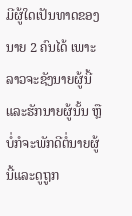ມີຜູ້ໃດເປັນທາດຂອງນາຍ 2 ຄົນໄດ້ ເພາະລາວຈະຊັງນາຍຜູ້ນີ້ແລະຮັກນາຍຜູ້ນັ້ນ ຫຼືບໍ່ກໍຈະພັກດີຕໍ່ນາຍຜູ້ນີ້ແລະດູຖູກ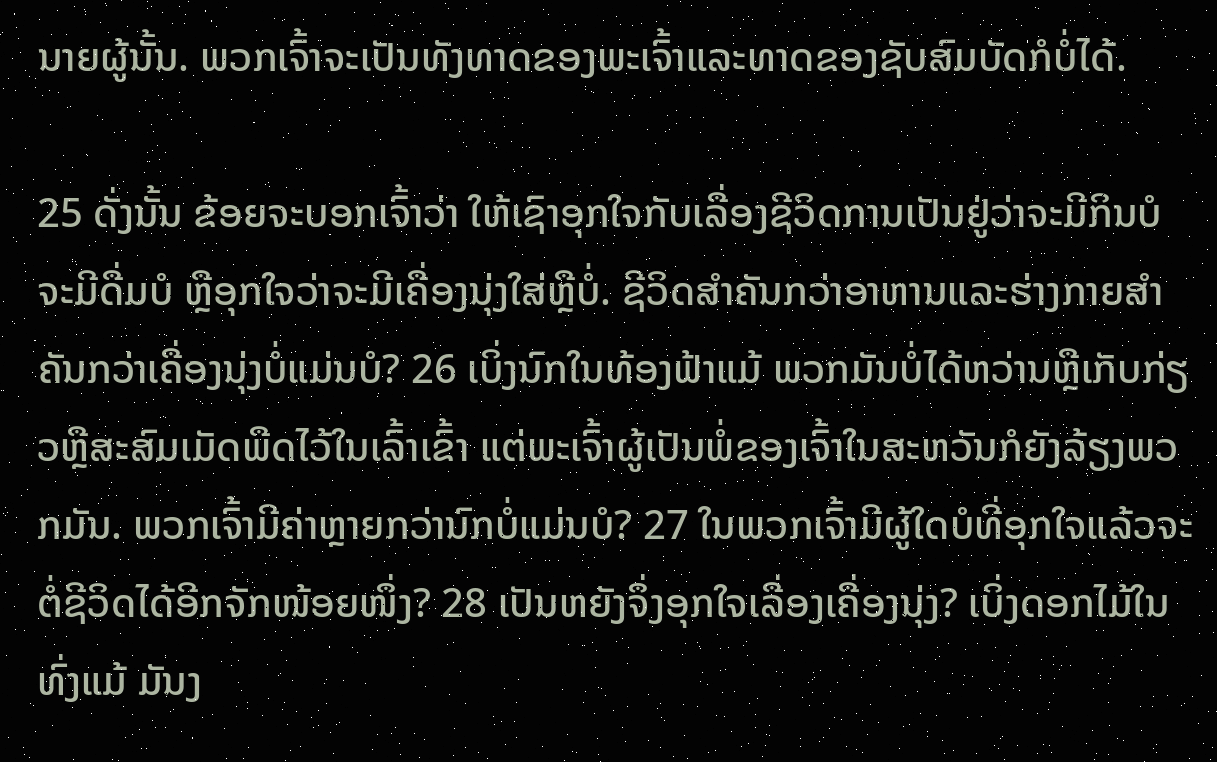ນາຍຜູ້ນັ້ນ. ພວກເຈົ້າຈະເປັນທັງທາດຂອງພະເຈົ້າແລະທາດຂອງຊັບສົມບັດກໍບໍ່ໄດ້.

25 ດັ່ງນັ້ນ ຂ້ອຍຈະບອກເຈົ້າວ່າ ໃຫ້ເຊົາອຸກໃຈກັບເລື່ອງຊີວິດການເປັນຢູ່ວ່າຈະມີກິນບໍ ຈະມີດື່ມບໍ ຫຼືອຸກໃຈວ່າຈະມີເຄື່ອງນຸ່ງໃສ່ຫຼືບໍ່. ຊີວິດສຳຄັນກວ່າອາຫານແລະຮ່າງກາຍສຳຄັນກວ່າເຄື່ອງນຸ່ງບໍ່ແມ່ນບໍ? 26 ເບິ່ງນົກໃນທ້ອງຟ້າແມ້ ພວກມັນບໍ່ໄດ້ຫວ່ານຫຼືເກັບກ່ຽວຫຼືສະສົມເມັດພືດໄວ້ໃນເລົ້າເຂົ້າ ແຕ່ພະເຈົ້າຜູ້ເປັນພໍ່ຂອງເຈົ້າໃນສະຫວັນກໍຍັງລ້ຽງພວກມັນ. ພວກເຈົ້າມີຄ່າຫຼາຍກວ່ານົກບໍ່ແມ່ນບໍ? 27 ໃນພວກເຈົ້າມີຜູ້ໃດບໍທີ່ອຸກໃຈແລ້ວຈະຕໍ່ຊີວິດໄດ້ອີກຈັກໜ້ອຍໜຶ່ງ? 28 ເປັນຫຍັງຈຶ່ງອຸກໃຈເລື່ອງເຄື່ອງນຸ່ງ? ເບິ່ງດອກໄມ້ໃນທົ່ງແມ້ ມັນງ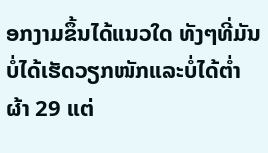ອກງາມຂຶ້ນໄດ້ແນວໃດ ທັງໆທີ່ມັນບໍ່ໄດ້ເຮັດວຽກໜັກແລະບໍ່ໄດ້ຕ່ຳຜ້າ 29 ແຕ່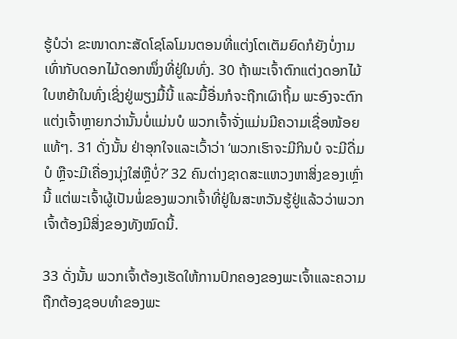ຮູ້ບໍວ່າ ຂະໜາດກະສັດໂຊໂລໂມນຕອນທີ່ແຕ່ງໂຕເຕັມຍົດກໍຍັງບໍ່ງາມເທົ່າກັບດອກໄມ້ດອກໜຶ່ງທີ່ຢູ່ໃນທົ່ງ. 30 ຖ້າພະເຈົ້າຕົກແຕ່ງດອກໄມ້ໃບຫຍ້າໃນທົ່ງເຊິ່ງຢູ່ພຽງມື້ນີ້ ແລະມື້ອື່ນກໍຈະຖືກເຜົາຖິ້ມ ພະອົງຈະຕົກແຕ່ງເຈົ້າຫຼາຍກວ່ານັ້ນບໍ່ແມ່ນບໍ ພວກເຈົ້າຈັ່ງແມ່ນມີຄວາມເຊື່ອໜ້ອຍແທ້ໆ. 31 ດັ່ງນັ້ນ ຢ່າອຸກໃຈແລະເວົ້າວ່າ ‘ພວກເຮົາຈະມີກິນບໍ ຈະມີດື່ມບໍ ຫຼືຈະມີເຄື່ອງນຸ່ງໃສ່ຫຼືບໍ່?’ 32 ຄົນຕ່າງຊາດສະແຫວງຫາສິ່ງຂອງເຫຼົ່ານີ້ ແຕ່ພະເຈົ້າຜູ້ເປັນພໍ່ຂອງພວກເຈົ້າທີ່ຢູ່ໃນສະຫວັນຮູ້ຢູ່ແລ້ວວ່າພວກເຈົ້າຕ້ອງມີສິ່ງຂອງທັງໝົດນີ້.

33 ດັ່ງນັ້ນ ພວກເຈົ້າຕ້ອງເຮັດໃຫ້ການປົກຄອງຂອງພະເຈົ້າແລະຄວາມຖືກຕ້ອງຊອບທຳຂອງພະ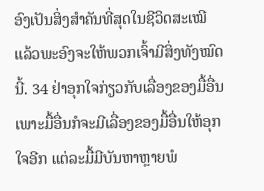ອົງເປັນສິ່ງສຳຄັນທີ່ສຸດໃນຊີວິດສະເໝີ ແລ້ວພະອົງຈະໃຫ້ພວກເຈົ້າມີສິ່ງທັງໝົດນີ້. 34 ຢ່າອຸກໃຈກ່ຽວກັບເລື່ອງຂອງມື້ອື່ນ ເພາະມື້ອື່ນກໍຈະມີເລື່ອງຂອງມື້ອື່ນໃຫ້ອຸກໃຈອີກ ແຕ່ລະມື້ມີບັນຫາຫຼາຍພໍ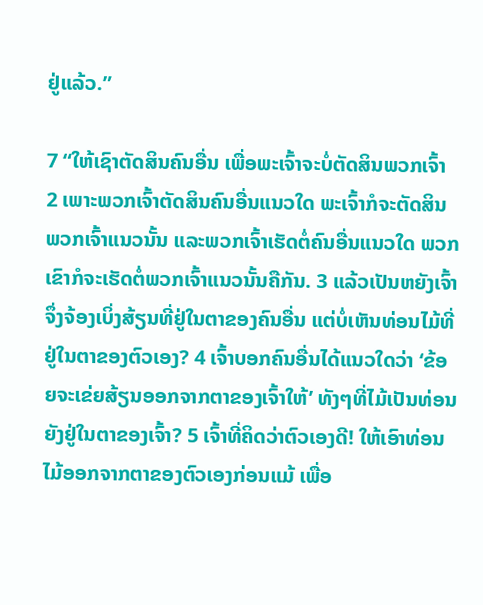ຢູ່ແລ້ວ.”

7 “ໃຫ້ເຊົາຕັດສິນຄົນອື່ນ ເພື່ອພະເຈົ້າຈະບໍ່ຕັດສິນພວກເຈົ້າ 2 ເພາະພວກເຈົ້າຕັດສິນຄົນອື່ນແນວໃດ ພະເຈົ້າກໍຈະຕັດສິນພວກເຈົ້າແນວນັ້ນ ແລະພວກເຈົ້າເຮັດຕໍ່ຄົນອື່ນແນວໃດ ພວກເຂົາກໍຈະເຮັດຕໍ່ພວກເຈົ້າແນວນັ້ນຄືກັນ. 3 ແລ້ວເປັນຫຍັງເຈົ້າຈຶ່ງຈ້ອງເບິ່ງສ້ຽນທີ່ຢູ່ໃນຕາຂອງຄົນອື່ນ ແຕ່ບໍ່ເຫັນທ່ອນໄມ້ທີ່ຢູ່ໃນຕາຂອງຕົວເອງ? 4 ເຈົ້າບອກຄົນອື່ນໄດ້ແນວໃດວ່າ ‘ຂ້ອຍຈະເຂ່ຍສ້ຽນອອກຈາກຕາຂອງເຈົ້າໃຫ້’ ທັງໆທີ່ໄມ້ເປັນທ່ອນຍັງຢູ່ໃນຕາຂອງເຈົ້າ? 5 ເຈົ້າທີ່ຄິດວ່າຕົວເອງດີ! ໃຫ້ເອົາທ່ອນໄມ້ອອກຈາກຕາຂອງຕົວເອງກ່ອນແມ້ ເພື່ອ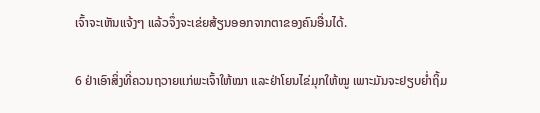ເຈົ້າຈະເຫັນແຈ້ງໆ ແລ້ວຈຶ່ງຈະເຂ່ຍສ້ຽນອອກຈາກຕາຂອງຄົນອື່ນໄດ້.

6 ຢ່າເອົາສິ່ງທີ່ຄວນຖວາຍແກ່ພະເຈົ້າໃຫ້ໝາ ແລະຢ່າໂຍນໄຂ່ມຸກໃຫ້ໝູ ເພາະມັນຈະຢຽບຍ່ຳຖິ້ມ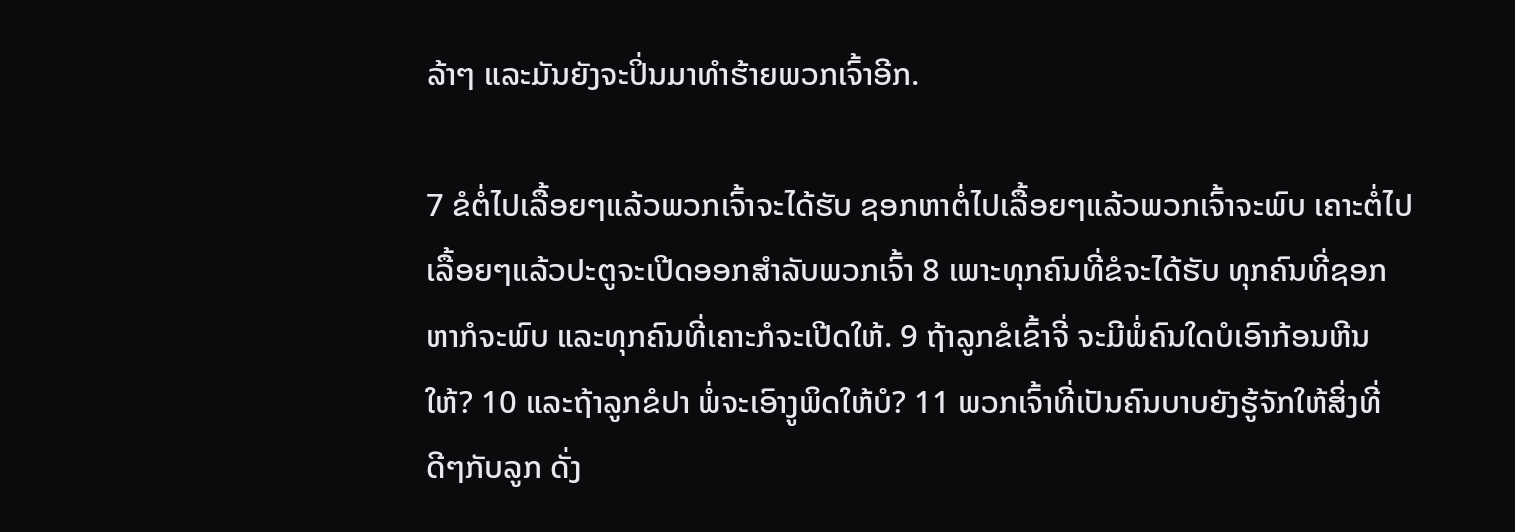ລ້າໆ ແລະມັນຍັງຈະປິ່ນມາທຳຮ້າຍພວກເຈົ້າອີກ.

7 ຂໍຕໍ່ໄປເລື້ອຍໆແລ້ວພວກເຈົ້າຈະໄດ້ຮັບ ຊອກຫາຕໍ່ໄປເລື້ອຍໆແລ້ວພວກເຈົ້າຈະພົບ ເຄາະຕໍ່ໄປເລື້ອຍໆແລ້ວປະຕູຈະເປີດອອກສຳລັບພວກເຈົ້າ 8 ເພາະທຸກຄົນທີ່ຂໍຈະໄດ້ຮັບ ທຸກຄົນທີ່ຊອກຫາກໍຈະພົບ ແລະທຸກຄົນທີ່ເຄາະກໍຈະເປີດໃຫ້. 9 ຖ້າລູກຂໍເຂົ້າຈີ່ ຈະມີພໍ່ຄົນໃດບໍເອົາກ້ອນຫີນໃຫ້? 10 ແລະຖ້າລູກຂໍປາ ພໍ່ຈະເອົາງູພິດໃຫ້ບໍ? 11 ພວກເຈົ້າທີ່ເປັນຄົນບາບຍັງຮູ້ຈັກໃຫ້ສິ່ງທີ່ດີໆກັບລູກ ດັ່ງ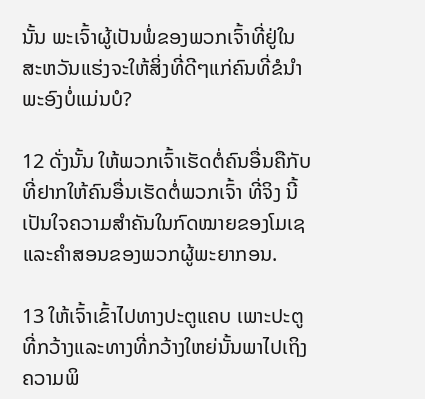ນັ້ນ ພະເຈົ້າຜູ້ເປັນພໍ່ຂອງພວກເຈົ້າທີ່ຢູ່ໃນສະຫວັນແຮ່ງຈະໃຫ້ສິ່ງທີ່ດີໆແກ່ຄົນທີ່ຂໍນຳພະອົງບໍ່ແມ່ນບໍ?

12 ດັ່ງນັ້ນ ໃຫ້ພວກເຈົ້າເຮັດຕໍ່ຄົນອື່ນຄືກັບທີ່ຢາກໃຫ້ຄົນອື່ນເຮັດຕໍ່ພວກເຈົ້າ ທີ່ຈິງ ນີ້ເປັນໃຈຄວາມສຳຄັນໃນກົດໝາຍຂອງໂມເຊແລະຄຳສອນຂອງພວກຜູ້ພະຍາກອນ.

13 ໃຫ້ເຈົ້າເຂົ້າໄປທາງປະຕູແຄບ ເພາະປະຕູທີ່ກວ້າງແລະທາງທີ່ກວ້າງໃຫຍ່ນັ້ນພາໄປເຖິງຄວາມພິ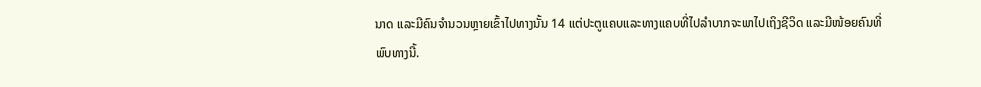ນາດ ແລະມີຄົນຈຳນວນຫຼາຍເຂົ້າໄປທາງນັ້ນ 14 ແຕ່ປະຕູແຄບແລະທາງແຄບທີ່ໄປລຳບາກຈະພາໄປເຖິງຊີວິດ ແລະມີໜ້ອຍຄົນທີ່ພົບທາງນີ້.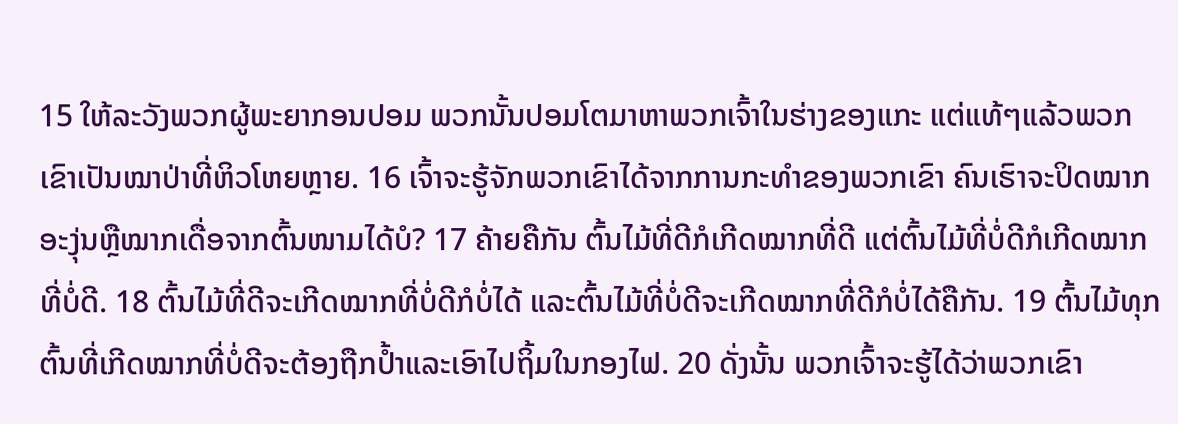15 ໃຫ້ລະວັງພວກຜູ້ພະຍາກອນປອມ ພວກນັ້ນປອມໂຕມາຫາພວກເຈົ້າໃນຮ່າງຂອງແກະ ແຕ່ແທ້ໆແລ້ວພວກເຂົາເປັນໝາປ່າທີ່ຫິວໂຫຍຫຼາຍ. 16 ເຈົ້າຈະຮູ້ຈັກພວກເຂົາໄດ້ຈາກການກະທຳຂອງພວກເຂົາ ຄົນເຮົາຈະປິດໝາກອະງຸ່ນຫຼືໝາກເດື່ອຈາກຕົ້ນໜາມໄດ້ບໍ? 17 ຄ້າຍຄືກັນ ຕົ້ນໄມ້ທີ່ດີກໍເກີດໝາກທີ່ດີ ແຕ່ຕົ້ນໄມ້ທີ່ບໍ່ດີກໍເກີດໝາກທີ່ບໍ່ດີ. 18 ຕົ້ນໄມ້ທີ່ດີຈະເກີດໝາກທີ່ບໍ່ດີກໍບໍ່ໄດ້ ແລະຕົ້ນໄມ້ທີ່ບໍ່ດີຈະເກີດໝາກທີ່ດີກໍບໍ່ໄດ້ຄືກັນ. 19 ຕົ້ນໄມ້ທຸກຕົ້ນທີ່ເກີດໝາກທີ່ບໍ່ດີຈະຕ້ອງຖືກປ້ຳແລະເອົາໄປຖິ້ມໃນກອງໄຟ. 20 ດັ່ງນັ້ນ ພວກເຈົ້າຈະຮູ້ໄດ້ວ່າພວກເຂົາ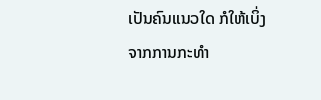ເປັນຄົນແນວໃດ ກໍໃຫ້ເບິ່ງຈາກການກະທຳ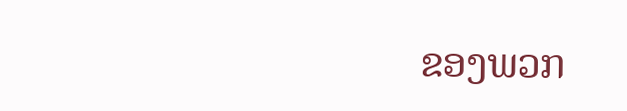ຂອງພວກ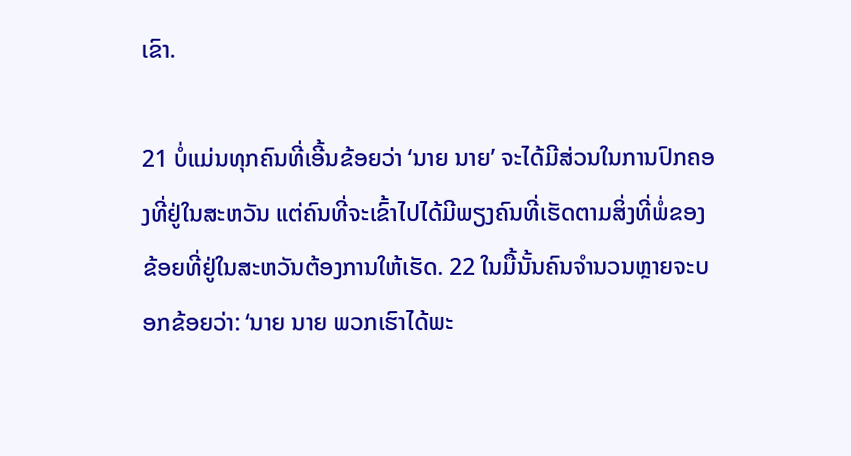ເຂົາ.

21 ບໍ່ແມ່ນທຸກຄົນທີ່ເອີ້ນຂ້ອຍວ່າ ‘ນາຍ ນາຍ’ ຈະໄດ້ມີສ່ວນໃນການປົກຄອງທີ່ຢູ່ໃນສະຫວັນ ແຕ່ຄົນທີ່ຈະເຂົ້າໄປໄດ້ມີພຽງຄົນທີ່ເຮັດຕາມສິ່ງທີ່ພໍ່ຂອງຂ້ອຍທີ່ຢູ່ໃນສະຫວັນຕ້ອງການໃຫ້ເຮັດ. 22 ໃນມື້ນັ້ນຄົນຈຳນວນຫຼາຍຈະບອກຂ້ອຍວ່າ: ‘ນາຍ ນາຍ ພວກເຮົາໄດ້ພະ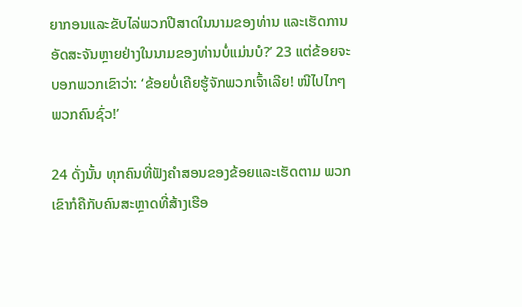ຍາກອນແລະຂັບໄລ່ພວກປີສາດໃນນາມຂອງທ່ານ ແລະເຮັດການອັດສະຈັນຫຼາຍຢ່າງໃນນາມຂອງທ່ານບໍ່ແມ່ນບໍ?’ 23 ແຕ່ຂ້ອຍຈະບອກພວກເຂົາວ່າ: ‘ຂ້ອຍບໍ່ເຄີຍຮູ້ຈັກພວກເຈົ້າເລີຍ! ໜີໄປໄກໆ ພວກຄົນຊົ່ວ!’

24 ດັ່ງນັ້ນ ທຸກຄົນທີ່ຟັງຄຳສອນຂອງຂ້ອຍແລະເຮັດຕາມ ພວກເຂົາກໍຄືກັບຄົນສະຫຼາດທີ່ສ້າງເຮືອ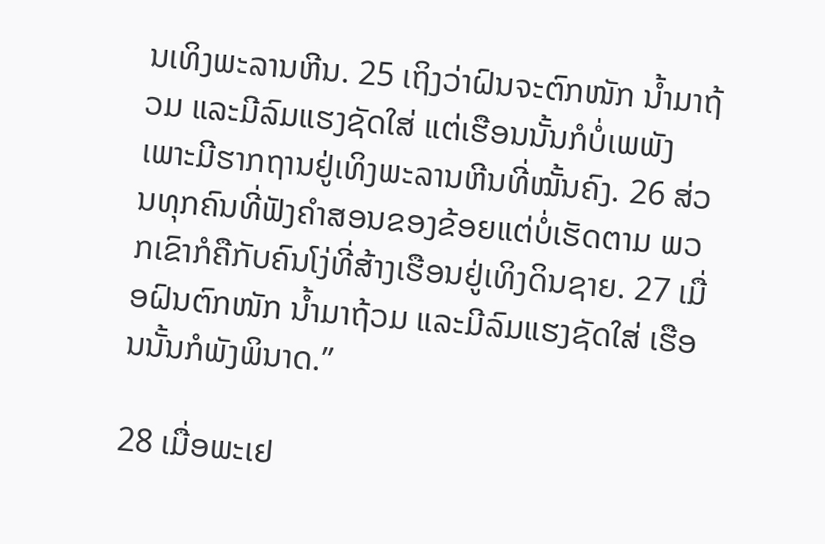ນເທິງພະລານຫີນ. 25 ເຖິງວ່າຝົນຈະຕົກໜັກ ນ້ຳມາຖ້ວມ ແລະມີລົມແຮງຊັດໃສ່ ແຕ່ເຮືອນນັ້ນກໍບໍ່ເພພັງເພາະມີຮາກຖານຢູ່ເທິງພະລານຫີນທີ່ໝັ້ນຄົງ. 26 ສ່ວນທຸກຄົນທີ່ຟັງຄຳສອນຂອງຂ້ອຍແຕ່ບໍ່ເຮັດຕາມ ພວກເຂົາກໍຄືກັບຄົນໂງ່ທີ່ສ້າງເຮືອນຢູ່ເທິງດິນຊາຍ. 27 ເມື່ອຝົນຕົກໜັກ ນ້ຳມາຖ້ວມ ແລະມີລົມແຮງຊັດໃສ່ ເຮືອນນັ້ນກໍພັງພິນາດ.”

28 ເມື່ອພະເຢ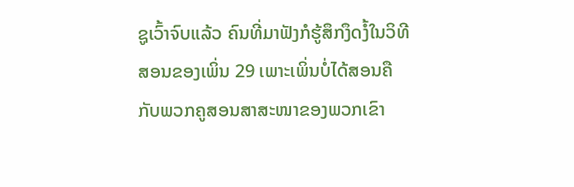ຊູເວົ້າຈົບແລ້ວ ຄົນທີ່ມາຟັງກໍຮູ້ສຶກງຶດງໍ້ໃນວິທີສອນຂອງເພິ່ນ 29 ເພາະເພິ່ນບໍ່ໄດ້ສອນຄືກັບພວກຄູສອນສາສະໜາຂອງພວກເຂົາ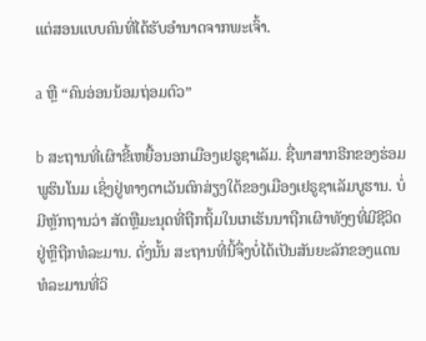ແຕ່ສອນແບບຄົນທີ່ໄດ້ຮັບອຳນາດຈາກພະເຈົ້າ.

a ຫຼື “ຄົນອ່ອນນ້ອມຖ່ອມຕົວ”

b ສະຖານທີ່ເຜົາຂີ້ເຫຍື້ອນອກເມືອງເຢຣູຊາເລັມ. ຊື່ພາສາກຣີກຂອງຮ່ອມພູຮິນໂນມ ເຊິ່ງຢູ່ທາງຕາເວັນຕົກສ່ຽງໃຕ້ຂອງເມືອງເຢຣູຊາເລັມບູຮານ. ບໍ່ມີຫຼັກຖານວ່າ ສັດຫຼືມະນຸດທີ່ຖືກຖິ້ມໃນເກເຮັນນາຖືກເຜົາທັງໆທີ່ມີຊີວິດຢູ່ຫຼືຖືກທໍລະມານ. ດັ່ງນັ້ນ ສະຖານທີ່ນີ້ຈຶ່ງບໍ່ໄດ້ເປັນສັນຍະລັກຂອງແດນທໍລະມານທີ່ວິ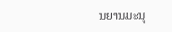ນຍານມະນຸ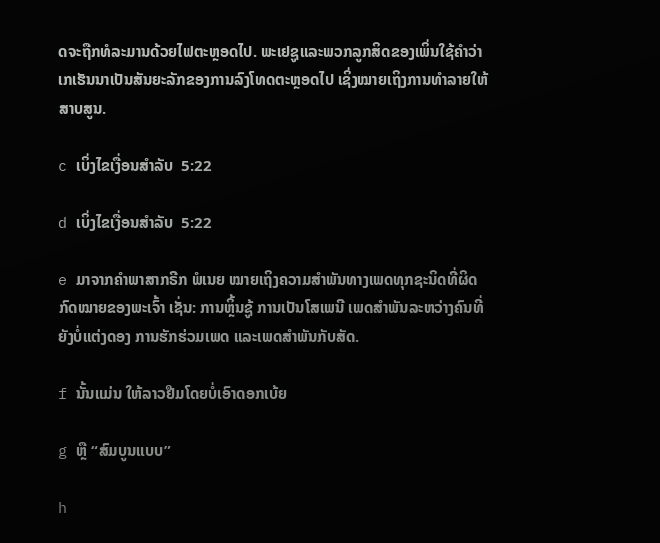ດຈະຖືກທໍລະມານດ້ວຍໄຟຕະຫຼອດໄປ. ພະເຢຊູແລະພວກລູກສິດຂອງເພິ່ນໃຊ້ຄຳວ່າເກເຮັນນາເປັນສັນຍະລັກຂອງການລົງໂທດຕະຫຼອດໄປ ເຊິ່ງໝາຍເຖິງການທຳລາຍໃຫ້ສາບສູນ.

c ເບິ່ງໄຂເງື່ອນສຳລັບ  5:22

d ເບິ່ງໄຂເງື່ອນສຳລັບ  5:22

e ມາຈາກຄຳພາສາກຣີກ ພໍເນຍ ໝາຍເຖິງຄວາມສຳພັນທາງເພດທຸກຊະນິດທີ່ຜິດກົດໝາຍຂອງພະເຈົ້າ ເຊັ່ນ: ການຫຼິ້ນຊູ້ ການເປັນໂສເພນີ ເພດສຳພັນລະຫວ່າງຄົນທີ່ຍັງບໍ່ແຕ່ງດອງ ການຮັກຮ່ວມເພດ ແລະເພດສຳພັນກັບສັດ.

f ນັ້ນແມ່ນ ໃຫ້ລາວຢືມໂດຍບໍ່ເອົາດອກເບ້ຍ

g ຫຼື “ສົມບູນແບບ”

h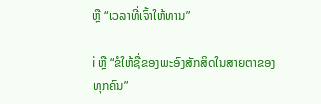ຫຼື “ເວລາທີ່ເຈົ້າໃຫ້ທານ”

i ຫຼື “ຂໍໃຫ້ຊື່ຂອງພະອົງສັກສິດໃນສາຍຕາຂອງທຸກຄົນ”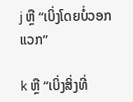j ຫຼື “ເບິ່ງໂດຍບໍ່ວອກແວກ”

k ຫຼື “ເບິ່ງສິ່ງທີ່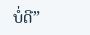ບໍ່ດີ”